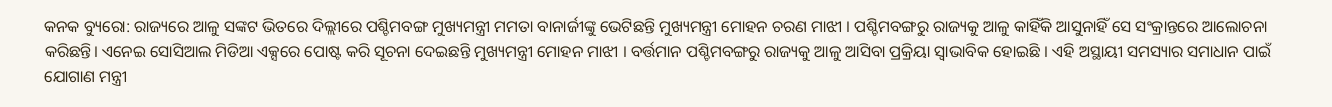କନକ ବ୍ୟୁରୋ: ରାଜ୍ୟରେ ଆଳୁ ସଙ୍କଟ ଭିତରେ ଦିଲ୍ଲୀରେ ପଶ୍ଚିମବଙ୍ଗ ମୁଖ୍ୟମନ୍ତ୍ରୀ ମମତା ବାନାର୍ଜୀଙ୍କୁ ଭେଟିଛନ୍ତି ମୁଖ୍ୟମନ୍ତ୍ରୀ ମୋହନ ଚରଣ ମାଝୀ । ପଶ୍ଚିମବଙ୍ଗରୁ ରାଜ୍ୟକୁ ଆଳୁ କାହିଁକି ଆସୁନାହିଁ ସେ ସଂକ୍ରାନ୍ତରେ ଆଲୋଚନା କରିଛନ୍ତି। ଏନେଇ ସୋସିଆଲ ମିଡିଆ ଏକ୍ସରେ ପୋଷ୍ଟ କରି ସୂଚନା ଦେଇଛନ୍ତି ମୁଖ୍ୟମନ୍ତ୍ରୀ ମୋହନ ମାଝୀ । ବର୍ତ୍ତମାନ ପଶ୍ଚିମବଙ୍ଗରୁ ରାଜ୍ୟକୁ ଆଳୁ ଆସିବା ପ୍ରକ୍ରିୟା ସ୍ୱାଭାବିକ ହୋଇଛି । ଏହି ଅସ୍ଥାୟୀ ସମସ୍ୟାର ସମାଧାନ ପାଇଁ ଯୋଗାଣ ମନ୍ତ୍ରୀ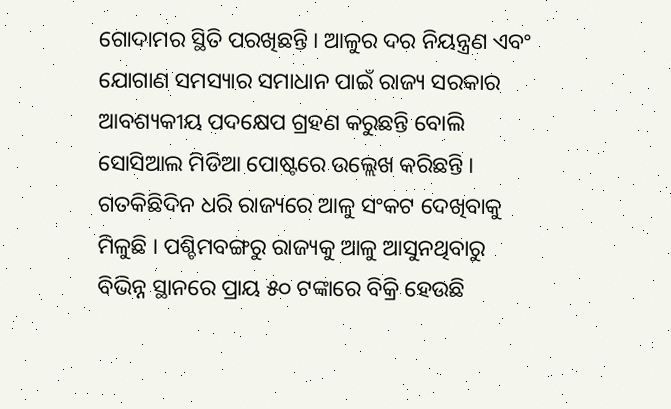ଗୋଦାମର ସ୍ଥିତି ପରଖିଛନ୍ତି । ଆଳୁର ଦର ନିୟନ୍ତ୍ରଣ ଏବଂ ଯୋଗାଣ ସମସ୍ୟାର ସମାଧାନ ପାଇଁ ରାଜ୍ୟ ସରକାର ଆବଶ୍ୟକୀୟ ପଦକ୍ଷେପ ଗ୍ରହଣ କରୁଛନ୍ତି ବୋଲି ସୋସିଆଲ ମିଡିଆ ପୋଷ୍ଟରେ ଉଲ୍ଲେଖ କରିଛନ୍ତି । ଗତକିଛିଦିନ ଧରି ରାଜ୍ୟରେ ଆଳୁ ସଂକଟ ଦେଖିବାକୁ ମିଳୁଛି । ପଶ୍ଚିମବଙ୍ଗରୁ ରାଜ୍ୟକୁ ଆଳୁ ଆସୁନଥିବାରୁ ବିଭିନ୍ନ ସ୍ଥାନରେ ପ୍ରାୟ ୫୦ ଟଙ୍କାରେ ବିକ୍ରି ହେଉଛି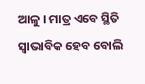ଆଳୁ । ମାତ୍ର ଏବେ ସ୍ଥିତି ସ୍ୱାଭାବିକ ହେବ ବୋଲି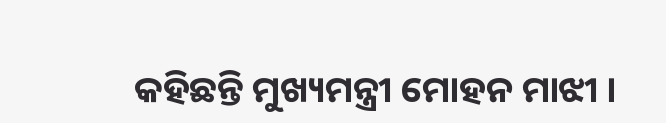କହିଛନ୍ତି ମୁଖ୍ୟମନ୍ତ୍ରୀ ମୋହନ ମାଝୀ ।